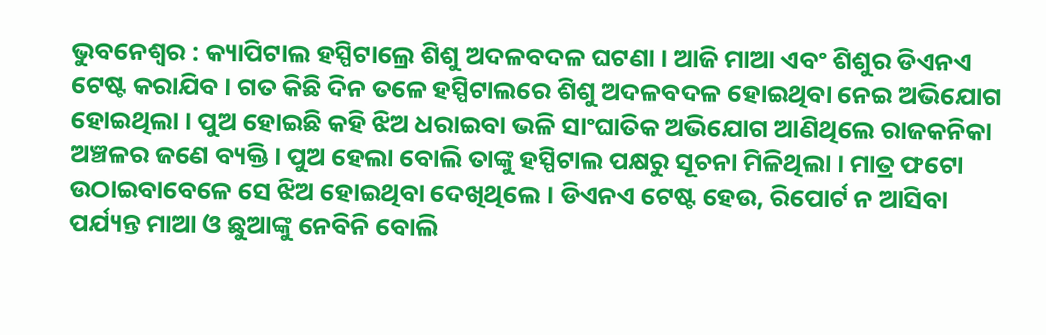ଭୁବନେଶ୍ବର : କ୍ୟାପିଟାଲ ହସ୍ପିଟାଲ୍ରେ ଶିଶୁ ଅଦଳବଦଳ ଘଟଣା । ଆଜି ମାଆ ଏବଂ ଶିଶୁର ଡିଏନଏ ଟେଷ୍ଟ କରାଯିବ । ଗତ କିଛି ଦିନ ତଳେ ହସ୍ପିଟାଲରେ ଶିଶୁ ଅଦଳବଦଳ ହୋଇଥିବା ନେଇ ଅଭିଯୋଗ ହୋଇଥିଲା । ପୁଅ ହୋଇଛି କହି ଝିଅ ଧରାଇବା ଭଳି ସାଂଘାତିକ ଅଭିଯୋଗ ଆଣିଥିଲେ ରାଜକନିକା ଅଞ୍ଚଳର ଜଣେ ବ୍ୟକ୍ତି । ପୁଅ ହେଲା ବୋଲି ତାଙ୍କୁ ହସ୍ପିଟାଲ ପକ୍ଷରୁ ସୂଚନା ମିଳିଥିଲା । ମାତ୍ର ଫଟୋ ଉଠାଇବାବେଳେ ସେ ଝିଅ ହୋଇଥିବା ଦେଖିଥିଲେ । ଡିଏନଏ ଟେଷ୍ଟ ହେଉ, ରିପୋର୍ଟ ନ ଆସିବା ପର୍ଯ୍ୟନ୍ତ ମାଆ ଓ ଛୁଆଙ୍କୁ ନେବିନି ବୋଲି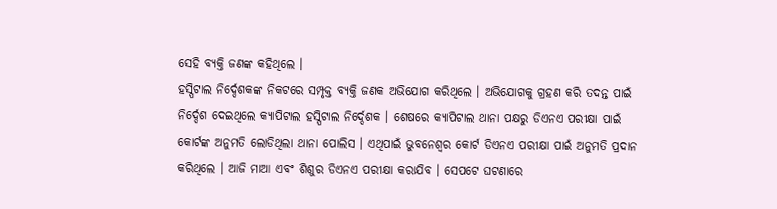ସେହି ବ୍ୟକ୍ତି ଜଣଙ୍କ କହିଥିଲେ ।
ହସ୍ପିଟାଲ ନିର୍ଦ୍ଦେଶକଙ୍କ ନିକଟରେ ସମ୍ପୃକ୍ତ ବ୍ୟକ୍ତି ଜଣକ ଅଭିଯୋଗ କରିଥିଲେ । ଅଭିଯୋଗକୁ ଗ୍ରହଣ କରି ତଦନ୍ତ ପାଇଁ ନିର୍ଦ୍ଦେଶ ଦେଇଥିଲେ କ୍ୟାପିଟାଲ ହସ୍ପିଟାଲ ନିର୍ଦ୍ଦେଶକ । ଶେଷରେ କ୍ୟାପିଟାଲ ଥାନା ପକ୍ଷରୁ ଡିଏନଏ ପରୀକ୍ଷା ପାଇଁ କୋର୍ଟଙ୍କ ଅନୁମତି ଲୋଡିଥିଲା ଥାନା ପୋଲିସ । ଏଥିପାଇଁ ଭୁବନେଶ୍ବର କୋର୍ଟ ଡିଏନଏ ପରୀକ୍ଷା ପାଇଁ ଅନୁମତି ପ୍ରଦାନ କରିଥିଲେ । ଆଜି ମାଆ ଏବଂ ଶିଶୁର ଡିଏନଏ ପରୀକ୍ଷା କରାଯିବ । ସେପଟେ ଘଟଣାରେ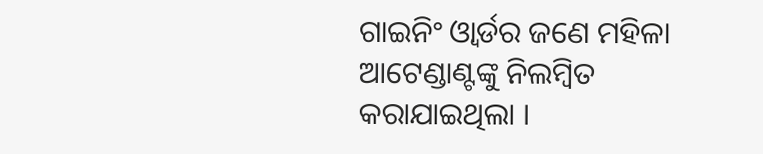ଗାଇନିଂ ଓ୍ବାର୍ଡର ଜଣେ ମହିଳା ଆଟେଣ୍ଡାଣ୍ଟଙ୍କୁ ନିଲମ୍ବିତ କରାଯାଇଥିଲା ।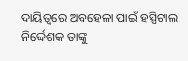ଦାୟିତ୍ବରେ ଅବହେଳା ପାଇଁ ହସ୍ପିଟାଲ ନିର୍ଦ୍ଦେଶକ ତାଙ୍କୁ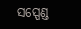ସସ୍ପେଣ୍ଡ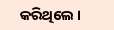କରିଥିଲେ ।